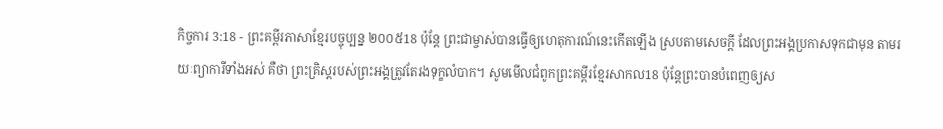កិច្ចការ 3:18 - ព្រះគម្ពីរភាសាខ្មែរបច្ចុប្បន្ន ២០០៥18 ប៉ុន្តែ ព្រះជាម្ចាស់បានធ្វើឲ្យហេតុការណ៍នេះកើតឡើង ស្របតាមសេចក្ដី ដែលព្រះអង្គប្រកាសទុកជាមុន តាមរយៈព្យាការីទាំងអស់ គឺថា ព្រះគ្រិស្តរបស់ព្រះអង្គត្រូវតែរងទុក្ខលំបាក។ សូមមើលជំពូកព្រះគម្ពីរខ្មែរសាកល18 ប៉ុន្តែព្រះបានបំពេញឲ្យស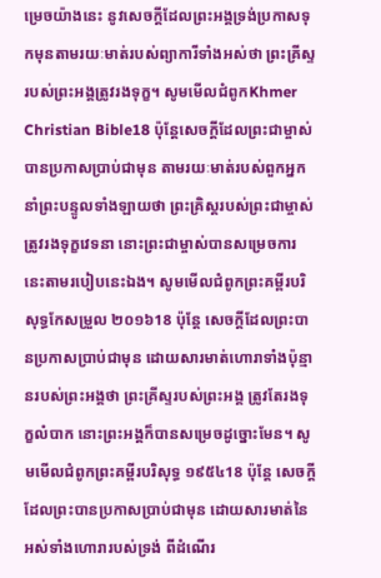ម្រេចយ៉ាងនេះ នូវសេចក្ដីដែលព្រះអង្គទ្រង់ប្រកាសទុកមុនតាមរយៈមាត់របស់ព្យាការីទាំងអស់ថា ព្រះគ្រីស្ទរបស់ព្រះអង្គត្រូវរងទុក្ខ។ សូមមើលជំពូកKhmer Christian Bible18 ប៉ុន្ដែសេចក្ដីដែលព្រះជាម្ចាស់បានប្រកាសប្រាប់ជាមុន តាមរយៈមាត់របស់ពួកអ្នកនាំព្រះបន្ទូលទាំងឡាយថា ព្រះគ្រិស្ដរបស់ព្រះជាម្ចាស់ត្រូវរងទុក្ខវេទនា នោះព្រះជាម្ចាស់បានសម្រេចការនេះតាមរបៀបនេះឯង។ សូមមើលជំពូកព្រះគម្ពីរបរិសុទ្ធកែសម្រួល ២០១៦18 ប៉ុន្តែ សេចក្ដីដែលព្រះបានប្រកាសប្រាប់ជាមុន ដោយសារមាត់ហោរាទាំងប៉ុន្មានរបស់ព្រះអង្គថា ព្រះគ្រីស្ទរបស់ព្រះអង្គ ត្រូវតែរងទុក្ខលំបាក នោះព្រះអង្គក៏បានសម្រេចដូច្នោះមែន។ សូមមើលជំពូកព្រះគម្ពីរបរិសុទ្ធ ១៩៥៤18 ប៉ុន្តែ សេចក្ដីដែលព្រះបានប្រកាសប្រាប់ជាមុន ដោយសារមាត់នៃអស់ទាំងហោរារបស់ទ្រង់ ពីដំណើរ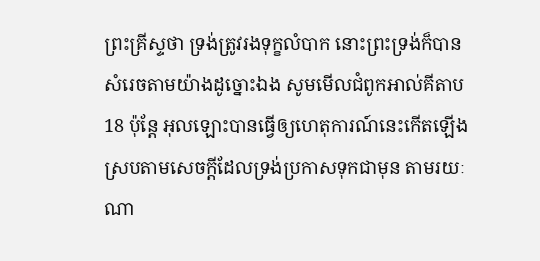ព្រះគ្រីស្ទថា ទ្រង់ត្រូវរងទុក្ខលំបាក នោះព្រះទ្រង់ក៏បានសំរេចតាមយ៉ាងដូច្នោះឯង សូមមើលជំពូកអាល់គីតាប18 ប៉ុន្ដែ អុលឡោះបានធ្វើឲ្យហេតុការណ៍នេះកើតឡើង ស្របតាមសេចក្ដីដែលទ្រង់ប្រកាសទុកជាមុន តាមរយៈណា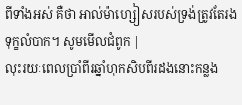ពីទាំងអស់ គឺថា អាល់ម៉ាហ្សៀសរបស់ទ្រង់ត្រូវតែរងទុក្ខលំបាក។ សូមមើលជំពូក |
លុះរយៈពេលប្រាំពីរឆ្នាំហុកសិបពីរដងនោះកន្លង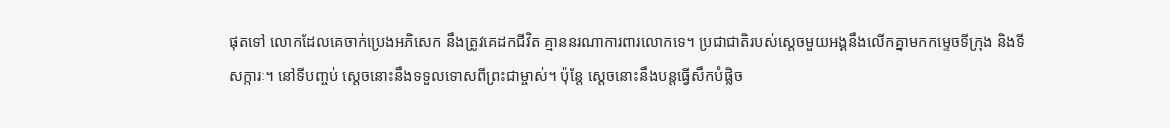ផុតទៅ លោកដែលគេចាក់ប្រេងអភិសេក នឹងត្រូវគេដកជីវិត គ្មាននរណាការពារលោកទេ។ ប្រជាជាតិរបស់ស្ដេចមួយអង្គនឹងលើកគ្នាមកកម្ទេចទីក្រុង និងទីសក្ការៈ។ នៅទីបញ្ចប់ ស្ដេចនោះនឹងទទួលទោសពីព្រះជាម្ចាស់។ ប៉ុន្តែ ស្ដេចនោះនឹងបន្តធ្វើសឹកបំផ្លិច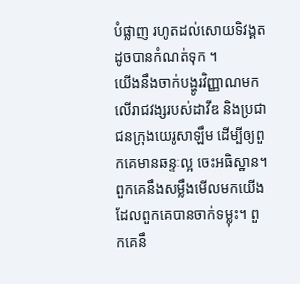បំផ្លាញ រហូតដល់សោយទិវង្គតដូចបានកំណត់ទុក ។
យើងនឹងចាក់បង្ហូរវិញ្ញាណមកលើរាជវង្សរបស់ដាវីឌ និងប្រជាជនក្រុងយេរូសាឡឹម ដើម្បីឲ្យពួកគេមានឆន្ទៈល្អ ចេះអធិស្ឋាន។ ពួកគេនឹងសម្លឹងមើលមកយើង ដែលពួកគេបានចាក់ទម្លុះ។ ពួកគេនឹ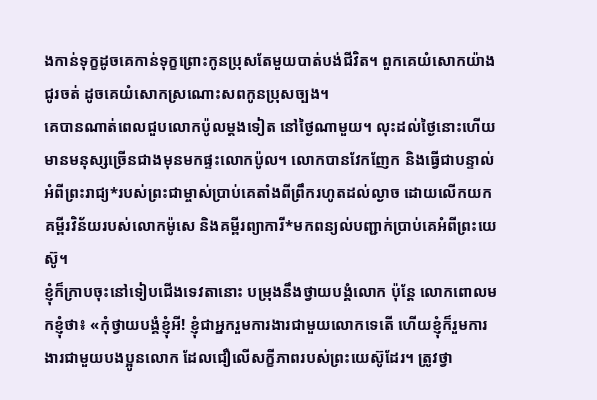ងកាន់ទុក្ខដូចគេកាន់ទុក្ខព្រោះកូនប្រុសតែមួយបាត់បង់ជីវិត។ ពួកគេយំសោកយ៉ាងជូរចត់ ដូចគេយំសោកស្រណោះសពកូនប្រុសច្បង។
គេបានណាត់ពេលជួបលោកប៉ូលម្ដងទៀត នៅថ្ងៃណាមួយ។ លុះដល់ថ្ងៃនោះហើយ មានមនុស្សច្រើនជាងមុនមកផ្ទះលោកប៉ូល។ លោកបានវែកញែក និងធ្វើជាបន្ទាល់អំពីព្រះរាជ្យ*របស់ព្រះជាម្ចាស់ប្រាប់គេតាំងពីព្រឹករហូតដល់ល្ងាច ដោយលើកយកគម្ពីរវិន័យរបស់លោកម៉ូសេ និងគម្ពីរព្យាការី*មកពន្យល់បញ្ជាក់ប្រាប់គេអំពីព្រះយេស៊ូ។
ខ្ញុំក៏ក្រាបចុះនៅទៀបជើងទេវតានោះ បម្រុងនឹងថ្វាយបង្គំលោក ប៉ុន្តែ លោកពោលមកខ្ញុំថា៖ «កុំថ្វាយបង្គំខ្ញុំអី! ខ្ញុំជាអ្នករួមការងារជាមួយលោកទេតើ ហើយខ្ញុំក៏រួមការងារជាមួយបងប្អូនលោក ដែលជឿលើសក្ខីភាពរបស់ព្រះយេស៊ូដែរ។ ត្រូវថ្វា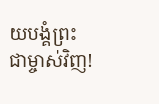យបង្គំព្រះជាម្ចាស់វិញ!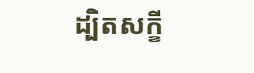ដ្បិតសក្ខី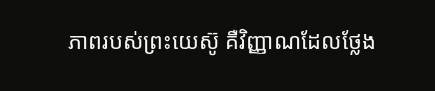ភាពរបស់ព្រះយេស៊ូ គឺវិញ្ញាណដែលថ្លែង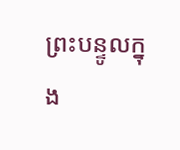ព្រះបន្ទូលក្នុង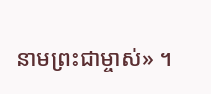នាមព្រះជាម្ចាស់» ។